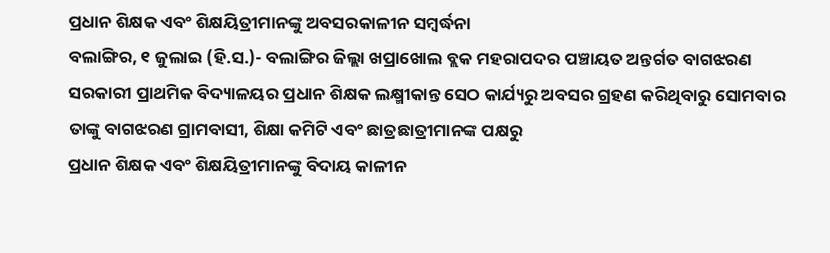ପ୍ରଧାନ ଶିକ୍ଷକ ଏବଂ ଶିକ୍ଷୟିତ୍ରୀମାନଙ୍କୁ ଅବସରକାଳୀନ ସମ୍ବର୍ଦ୍ଧନା
ବଲାଙ୍ଗିର, ୧ ଜୁଲାଇ (ହି.ସ.)- ବଲାଙ୍ଗିର ଜିଲ୍ଲା ଖପ୍ରାଖୋଲ ବ୍ଲକ ମହରାପଦର ପଞ୍ଚାୟତ ଅନ୍ତର୍ଗତ ବାଗଝରଣ ସରକାରୀ ପ୍ରାଥମିକ ବିଦ୍ୟାଳୟର ପ୍ରଧାନ ଶିକ୍ଷକ ଲକ୍ଷ୍ମୀକାନ୍ତ ସେଠ କାର୍ଯ୍ୟରୁ ଅବସର ଗ୍ରହଣ କରିଥିବାରୁ ସୋମବାର ତାଙ୍କୁ ବାଗଝରଣ ଗ୍ରାମବାସୀ, ଶିକ୍ଷା କମିଟି ଏବଂ ଛାତ୍ରଛାତ୍ରୀମାନଙ୍କ ପକ୍ଷରୁ
ପ୍ରଧାନ ଶିକ୍ଷକ ଏବଂ ଶିକ୍ଷୟିତ୍ରୀମାନଙ୍କୁ ବିଦାୟ କାଳୀନ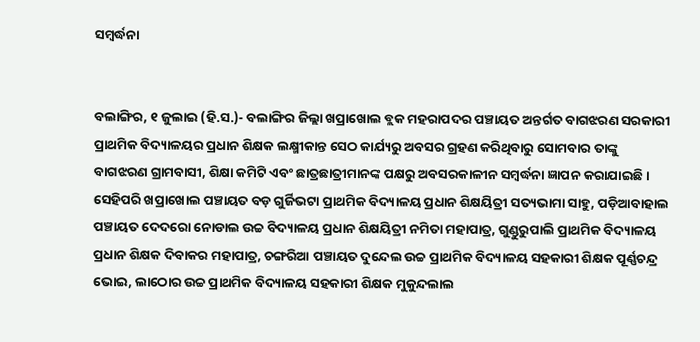ସମ୍ବର୍ଦ୍ଧନା


ବଲାଙ୍ଗିର, ୧ ଜୁଲାଇ (ହି.ସ.)- ବଲାଙ୍ଗିର ଜିଲ୍ଲା ଖପ୍ରାଖୋଲ ବ୍ଲକ ମହରାପଦର ପଞ୍ଚାୟତ ଅନ୍ତର୍ଗତ ବାଗଝରଣ ସରକାରୀ ପ୍ରାଥମିକ ବିଦ୍ୟାଳୟର ପ୍ରଧାନ ଶିକ୍ଷକ ଲକ୍ଷ୍ମୀକାନ୍ତ ସେଠ କାର୍ଯ୍ୟରୁ ଅବସର ଗ୍ରହଣ କରିଥିବାରୁ ସୋମବାର ତାଙ୍କୁ ବାଗଝରଣ ଗ୍ରାମବାସୀ, ଶିକ୍ଷା କମିଟି ଏବଂ ଛାତ୍ରଛାତ୍ରୀମାନଙ୍କ ପକ୍ଷରୁ ଅବସରକାଳୀନ ସମ୍ବର୍ଦ୍ଧନା ଜ୍ଞାପନ କରାଯାଇଛି । ସେହିପରି ଖପ୍ରାଖୋଲ ପଞ୍ଚାୟତ ବଡ଼ ଗୁର୍ଜିଭଟା ପ୍ରାଥମିକ ବିଦ୍ୟାଳୟ ପ୍ରଧାନ ଶିକ୍ଷୟିତ୍ରୀ ସତ୍ୟଭାମା ସାହୁ, ପଡ଼ିଆବାହାଲ ପଞ୍ଚାୟତ ଦେଦରୋ ନୋଡାଲ ଉଚ୍ଚ ବିଦ୍ୟାଳୟ ପ୍ରଧାନ ଶିକ୍ଷୟିତ୍ରୀ ନମିତା ମହାପାତ୍ର, ଗୁଣ୍ଡୁରୁପାଲି ପ୍ରାଥମିକ ବିଦ୍ୟାଳୟ ପ୍ରଧାନ ଶିକ୍ଷକ ଦିବାକର ମହାପାତ୍ର, ଚଙ୍ଗରିଆ ପଞ୍ଚାୟତ ଦୁନ୍ଦେଲ ଉଚ୍ଚ ପ୍ରାଥମିକ ବିଦ୍ୟାଳୟ ସହକାରୀ ଶିକ୍ଷକ ପୂର୍ଣ୍ଣଚନ୍ଦ୍ର ଭୋଇ, ଲାଠୋର ଉଚ୍ଚ ପ୍ରାଥମିକ ବିଦ୍ୟାଳୟ ସହକାରୀ ଶିକ୍ଷକ ମୁକୁନ୍ଦଲାଲ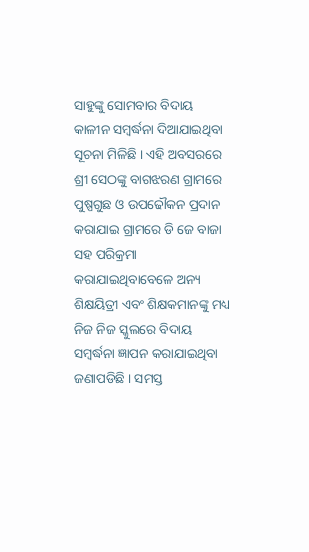ସାହୁଙ୍କୁ ସୋମବାର ବିଦାୟ କାଳୀନ ସମ୍ବର୍ଦ୍ଧନା ଦିଆଯାଇଥିବା ସୂଚନା ମିଳିଛି । ଏହି ଅବସରରେ ଶ୍ରୀ ସେଠଙ୍କୁ ବାଗଝରଣ ଗ୍ରାମରେ ପୁଷ୍ପଗୁଛ ଓ ଉପଢୌକନ ପ୍ରଦାନ କରାଯାଇ ଗ୍ରାମରେ ଡି ଜେ ବାଜା ସହ ପରିକ୍ରମା କରାଯାଇଥିବାବେଳେ ଅନ୍ୟ ଶିକ୍ଷୟିତ୍ରୀ ଏବଂ ଶିକ୍ଷକମାନଙ୍କୁ ମଧ୍ୟ ନିଜ ନିଜ ସ୍କୁଲରେ ବିଦାୟ ସମ୍ବର୍ଦ୍ଧନା ଜ୍ଞାପନ କରାଯାଇଥିବା ଜଣାପଡିଛି । ସମସ୍ତ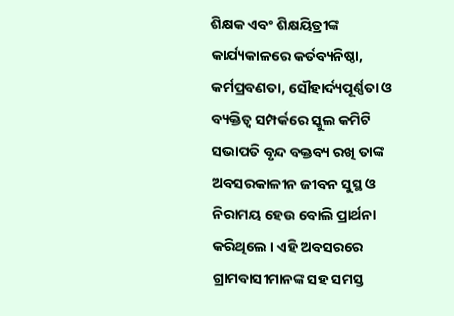ଶିକ୍ଷକ ଏବଂ ଶିକ୍ଷୟିତ୍ରୀଙ୍କ କାର୍ଯ୍ୟକାଳରେ କର୍ତବ୍ୟନିଷ୍ଠା, କର୍ମପ୍ରବଣତା, ସୌହାର୍ଦ୍ୟପୂର୍ଣ୍ଣତା ଓ ବ୍ୟକ୍ତିତ୍ୱ ସମ୍ପର୍କରେ ସ୍କୁଲ କମିଟି ସଭାପତି ବୃନ୍ଦ ବକ୍ତବ୍ୟ ରଖି ତାଙ୍କ ଅବସରକାଳୀନ ଜୀବନ ସୁସ୍ଥ ଓ ନିରାମୟ ହେଉ ବୋଲି ପ୍ରାର୍ଥନା କରିଥିଲେ । ଏହି ଅବସରରେ ଗ୍ରାମବାସୀମାନଙ୍କ ସହ ସମସ୍ତ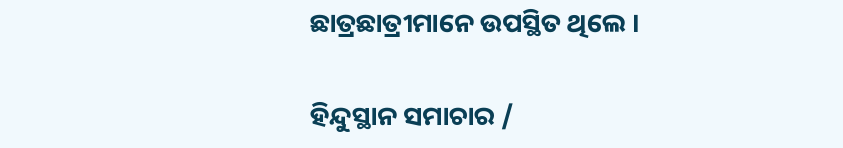ଛାତ୍ରଛାତ୍ରୀମାନେ ଉପସ୍ଥିତ ଥିଲେ ।

ହିନ୍ଦୁସ୍ଥାନ ସମାଚାର /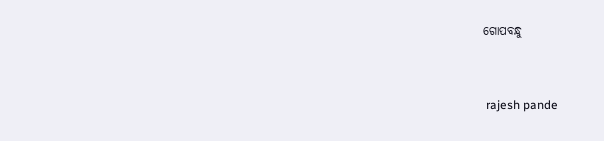ଗୋପବନ୍ଧୁ


 rajesh pande